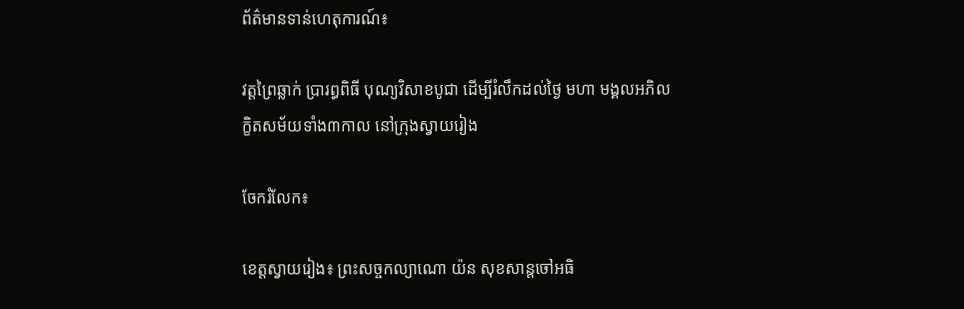ព័ត៌មានទាន់ហេតុការណ៍៖

វត្តព្រៃឆ្លាក់ ប្រារព្ធពិធី បុណ្យវិសាខបូជា ដើម្បីរំលឹកដល់ថ្ងៃ មហា មង្គលអភិលក្ខិតសម័យទាំង៣កាល នៅក្រុងស្វាយរៀង

ចែករំលែក៖

ខេត្តស្វាយរៀង៖ ព្រះសច្ចកល្យាណោ យ៉ន សុខសាន្តចៅអធិ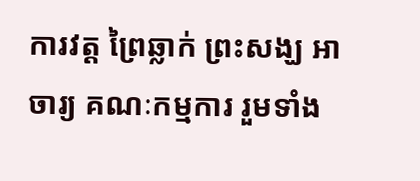ការវត្ត ព្រៃឆ្លាក់ ព្រះសង្ឃ អាចារ្យ គណៈកម្មការ រួមទាំង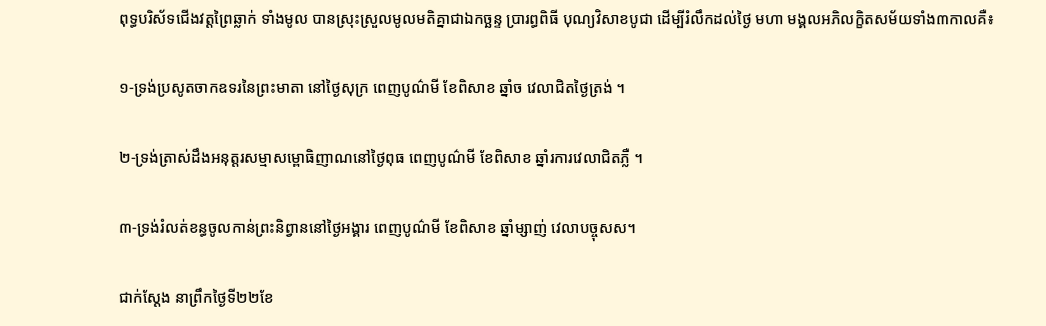ពុទ្ធបរិស័ទជើងវត្តព្រៃឆ្លាក់ ទាំងមូល បានស្រុះស្រួលមូលមតិគ្នាជាឯកច្ឆន្ទ ប្រារព្ធពិធី បុណ្យវិសាខបូជា ដើម្បីរំលឹកដល់ថ្ងៃ មហា មង្គលអភិលក្ខិតសម័យទាំង៣កាលគឺ៖

១-ទ្រង់ប្រសូតចាកឧទរនៃព្រះមាតា នៅថ្ងៃសុក្រ ពេញបូណ៌មី ខែពិសាខ ឆ្នាំច វេលាជិតថ្ងៃត្រង់ ។

២-ទ្រង់ត្រាស់ដឹងអនុត្តរសម្មាសម្ពោធិញាណនៅថ្ងៃពុធ ពេញបូណ៌មី ខែពិសាខ ឆ្នាំរការវេលាជិតភ្លឺ ។

៣-ទ្រង់រំលត់ខន្ធចូលកាន់ព្រះនិព្វាននៅថ្ងៃអង្គារ ពេញបូណ៌មី ខែពិសាខ ឆ្នាំម្សាញ់ វេលាបច្ចុសស។

ជាក់ស្តែង នាព្រឹកថ្ងៃទី២២ខែ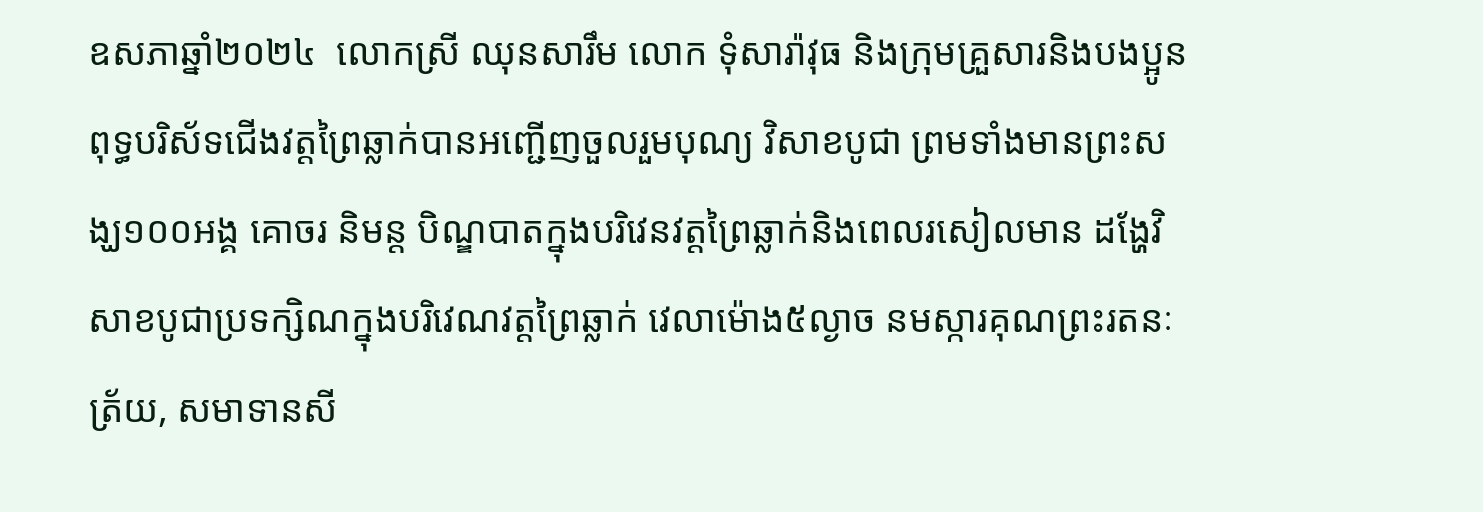ឧសភាឆ្នាំ២០២៤  លោកស្រី ឈុនសារឹម លោក ទុំសារ៉ាវុធ និងក្រុមគ្រួសារនិងបងប្អូនពុទ្ធបរិស័ទជើងវត្តព្រៃឆ្លាក់បានអញ្ជើញចួលរួមបុណ្យ វិសាខបូជា ព្រមទាំងមានព្រះសង្ឃ១០០អង្គ គោចរ និមន្ត បិណ្ឌបាតក្នុងបរិវេនវត្តព្រៃឆ្លាក់និងពេលរសៀលមាន ដង្ហែវិសាខបូជាប្រទក្សិណក្នុងបរិវេណវត្តព្រៃឆ្លាក់ វេលាម៉ោង៥ល្ងាច នមស្ការគុណព្រះរតនៈត្រ័យ, សមាទានសី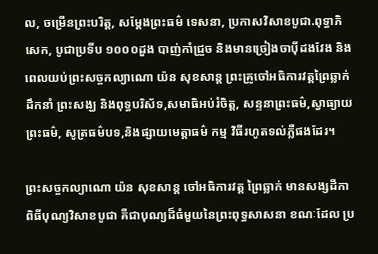ល, ចម្រើនព្រះបរិត្ត, សម្តែងព្រះធម៌ ទេសនា, ប្រកាសវិសាខបូជា.ពុទ្ធាភិសេក, បូជាប្រទីប ១០០០ដួង បាញ់កាំជ្រួច និងមានច្រៀងចាប៉ីដងវែង និងពេលយប់ព្រះសច្ចកល្យាណោ យ៉ន សុខសាន្ត ព្រះគ្រូចៅអធិការវត្តព្រៃឆ្លាក់ ដឹកនាំ ព្រះសង្ឃ និងពុទ្ធបរិស័ទ,សមាធិអប់រំចិត្ត, សន្ទនាព្រះធម៌,ស្វាធ្យាយព្រះធម៌, សូត្រធម៌បទ,និងផ្សាយមេត្តាធម៌ កម្ម វិធីរហូតទល់ភ្លឺផងដែរ។

ព្រះសច្ចកល្យាណោ យ៉ន សុខសាន្ត ចៅអធិការវត្ត ព្រៃឆ្លាក់ មានសង្សដីកាពិធីបុណ្យវិសាខបូជា គឺជាបុណ្យដ៏ធំមួយនៃព្រះពុទ្ធសាសនា ខណៈដែល ប្រ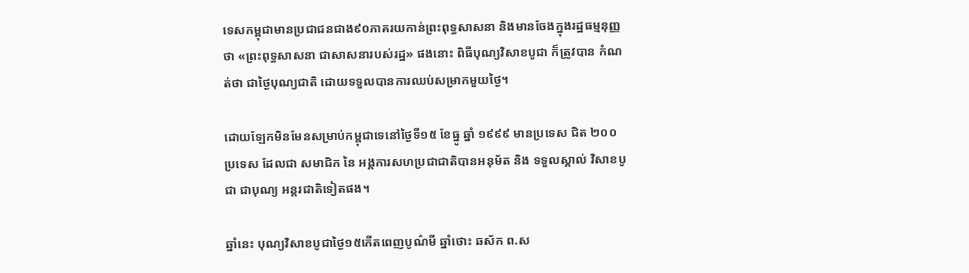ទេសកម្ពុជាមានប្រជាជនជាង៩០ភាគរយកាន់ព្រះពុទ្ធសាសនា និងមានចែងក្នុងរដ្ឋធម្មនុញ្ញថា «ព្រះពុទ្ធសាសនា ជាសាសនារបស់រដ្ឋ» ផងនោះ ពិធីបុណ្យវិសាខបូជា ក៏ត្រូវបាន កំណត់ថា ជាថ្ងៃបុណ្យជាតិ ដោយទទួលបានការឈប់សម្រាកមួយថ្ងៃ។

ដោយឡែកមិនមែនសម្រាប់កម្ពុជាទេនៅថ្ងៃទី១៥ ខែធ្នូ ឆ្នាំ ១៩៩៩ មានប្រទេស ជិត ២០០ ប្រទេស ដែលជា សមាជិក នៃ អង្គការសហប្រជាជាតិបានអនុម័ត និង ទទួលស្គាល់ វិសាខបូជា ជាបុណ្យ អន្តរជាតិទៀតផង។

ឆ្នាំនេះ បុណ្យវិសាខបូជាថ្ងៃ១៥កើតពេញបូណ៌មី ឆ្នាំថោះ ឆស័ក ព.ស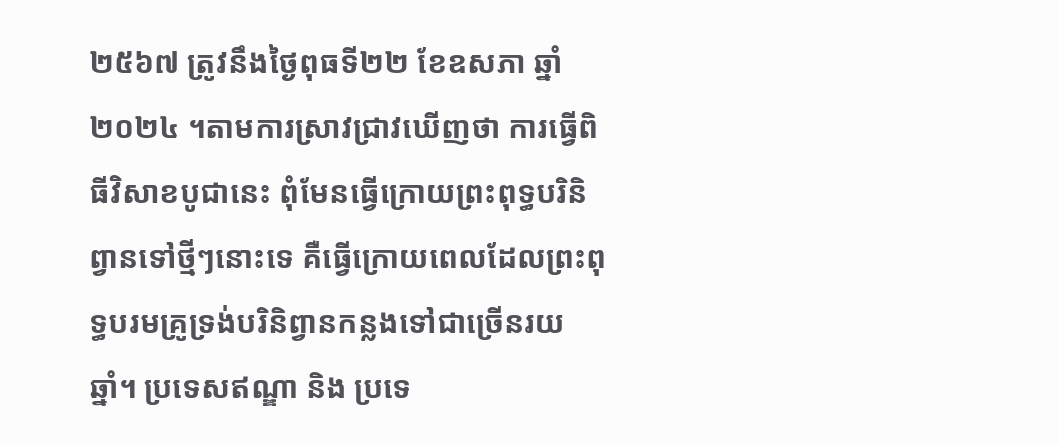២៥៦៧ ត្រូវនឹងថ្ងៃពុធទី២២ ខែឧសភា ឆ្នាំ២០២៤ ។តាមការស្រាវជ្រាវឃើញថា ការធ្វើពិធីវិសាខបូជានេះ ពុំមែនធ្វើក្រោយព្រះពុទ្ធបរិនិព្វានទៅថ្មីៗនោះទេ គឺធ្វើក្រោយពេលដែលព្រះពុទ្ធបរមគ្រូទ្រង់បរិនិព្វានកន្លងទៅជាច្រើនរយឆ្នាំ។ ប្រទេសឥណ្ឌា និង ប្រទេ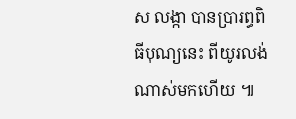ស លង្កា បានប្រារព្ធពិធីបុណ្យនេះ ពីយូរលង់ណាស់មកហើយ ៕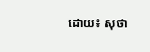ដោយ៖ សុថា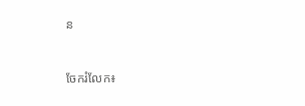ន


ចែករំលែក៖